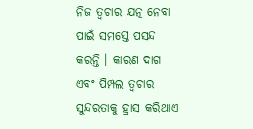ନିଜ ତ୍ୱଚାର ଯତ୍ନ ନେବା ପାଇଁ ସମସ୍ତେ ପସନ୍ଦ କରନ୍ତି । କାରଣ ଦାଗ ଏବଂ ପିମ୍ପଲ ତ୍ୱଚାର ସୁନ୍ଦରତାକୁ ହ୍ରାସ କରିଥାଏ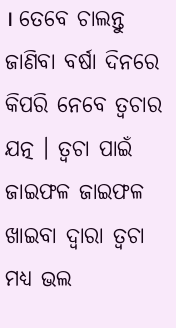। ତେବେ ଚାଲନ୍ତୁ ଜାଣିବା ବର୍ଷା ଦିନରେ କିପରି ନେବେ ତ୍ୱଚାର ଯତ୍ନ । ତ୍ୱଚା ପାଇଁ ଜାଇଫଳ ଜାଇଫଳ ଖାଇବା ଦ୍ୱାରା ତ୍ୱଚା ମଧ୍ୟ ଭଲ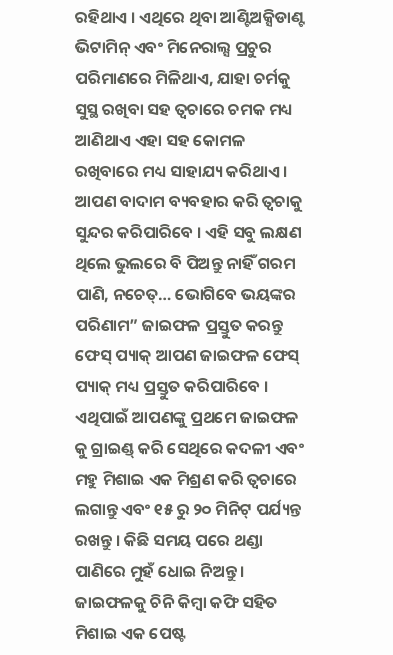ରହିଥାଏ । ଏଥିରେ ଥିବା ଆଣ୍ଟିଅକ୍ସିଡାଣ୍ଟ ଭିଟାମିନ୍ ଏବଂ ମିନେରାଲ୍ସ ପ୍ରଚୁର ପରିମାଣରେ ମିଳିଥାଏ, ଯାହା ଚର୍ମକୁ ସୁସ୍ଥ ରଖିବା ସହ ତ୍ୱଚାରେ ଚମକ ମଧ୍ୟ ଆଣିଥାଏ ଏହା ସହ କୋମଳ ରଖିବାରେ ମଧ୍ୟ ସାହାଯ୍ୟ କରିଥାଏ । ଆପଣ ବାଦାମ ବ୍ୟବହାର କରି ତ୍ୱଚାକୁ ସୁନ୍ଦର କରିପାରିବେ । ଏହି ସବୁ ଲକ୍ଷଣ ଥିଲେ ଭୁଲରେ ବି ପିଅନ୍ତୁ ନାହିଁ ଗରମ ପାଣି, ନଚେତ୍… ଭୋଗିବେ ଭୟଙ୍କର ପରିଣାମ” ଜାଇଫଳ ପ୍ରସ୍ତୁତ କରନ୍ତୁ ଫେସ୍ ପ୍ୟାକ୍ ଆପଣ ଜାଇଫଳ ଫେସ୍ ପ୍ୟାକ୍ ମଧ୍ୟ ପ୍ରସ୍ତୁତ କରିପାରିବେ । ଏଥିପାଇଁ ଆପଣଙ୍କୁ ପ୍ରଥମେ ଜାଇଫଳ କୁ ଗ୍ରାଇଣ୍ଡ୍ କରି ସେଥିରେ କଦଳୀ ଏବଂ ମହୁ ମିଶାଇ ଏକ ମିଶ୍ରଣ କରି ତ୍ୱଚାରେ ଲଗାନ୍ତୁ ଏବଂ ୧୫ ରୁ ୨୦ ମିନିଟ୍ ପର୍ଯ୍ୟନ୍ତ ରଖନ୍ତୁ । କିଛି ସମୟ ପରେ ଥଣ୍ଡା ପାଣିରେ ମୁହଁ ଧୋଇ ନିଅନ୍ତୁ । ଜାଇଫଳକୁ ଚିନି କିମ୍ବା କଫି ସହିତ ମିଶାଇ ଏକ ପେଷ୍ଟ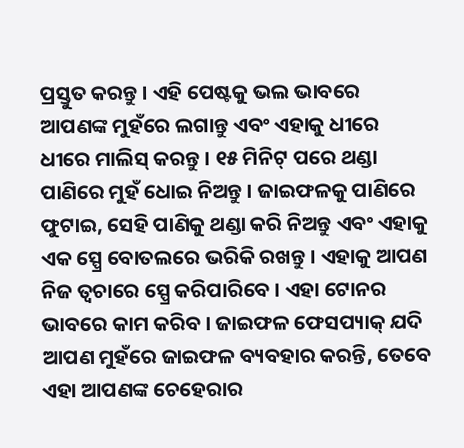ପ୍ରସ୍ତୁତ କରନ୍ତୁ । ଏହି ପେଷ୍ଟକୁ ଭଲ ଭାବରେ ଆପଣଙ୍କ ମୁହଁରେ ଲଗାନ୍ତୁ ଏବଂ ଏହାକୁ ଧୀରେ ଧୀରେ ମାଲିସ୍ କରନ୍ତୁ । ୧୫ ମିନିଟ୍ ପରେ ଥଣ୍ଡା ପାଣିରେ ମୁହଁ ଧୋଇ ନିଅନ୍ତୁ । ଜାଇଫଳକୁ ପାଣିରେ ଫୁଟାଇ, ସେହି ପାଣିକୁ ଥଣ୍ଡା କରି ନିଅନ୍ତୁ ଏବଂ ଏହାକୁ ଏକ ସ୍ପ୍ରେ ବୋତଲରେ ଭରିକି ରଖନ୍ତୁ । ଏହାକୁ ଆପଣ ନିଜ ତ୍ୱଚାରେ ସ୍ପ୍ରେ କରିପାରିବେ । ଏହା ଟୋନର ଭାବରେ କାମ କରିବ । ଜାଇଫଳ ଫେସପ୍ୟାକ୍ ଯଦି ଆପଣ ମୁହଁରେ ଜାଇଫଳ ବ୍ୟବହାର କରନ୍ତି, ତେବେ ଏହା ଆପଣଙ୍କ ଚେହେରାର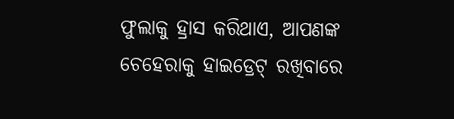ଫୁଲାକୁ ହ୍ରାସ କରିଥାଏ, ଆପଣଙ୍କ ଚେହେରାକୁ ହାଇଡ୍ରେଟ୍ ରଖିବାରେ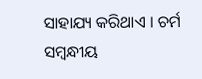ସାହାଯ୍ୟ କରିଥାଏ । ଚର୍ମ ସମ୍ବନ୍ଧୀୟ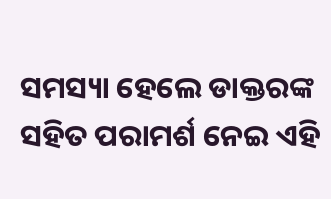ସମସ୍ୟା ହେଲେ ଡାକ୍ତରଙ୍କ ସହିତ ପରାମର୍ଶ ନେଇ ଏହି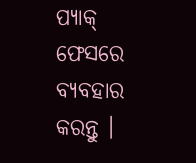ପ୍ୟାକ୍ ଫେସରେ ବ୍ୟବହାର କରନ୍ତୁ ।